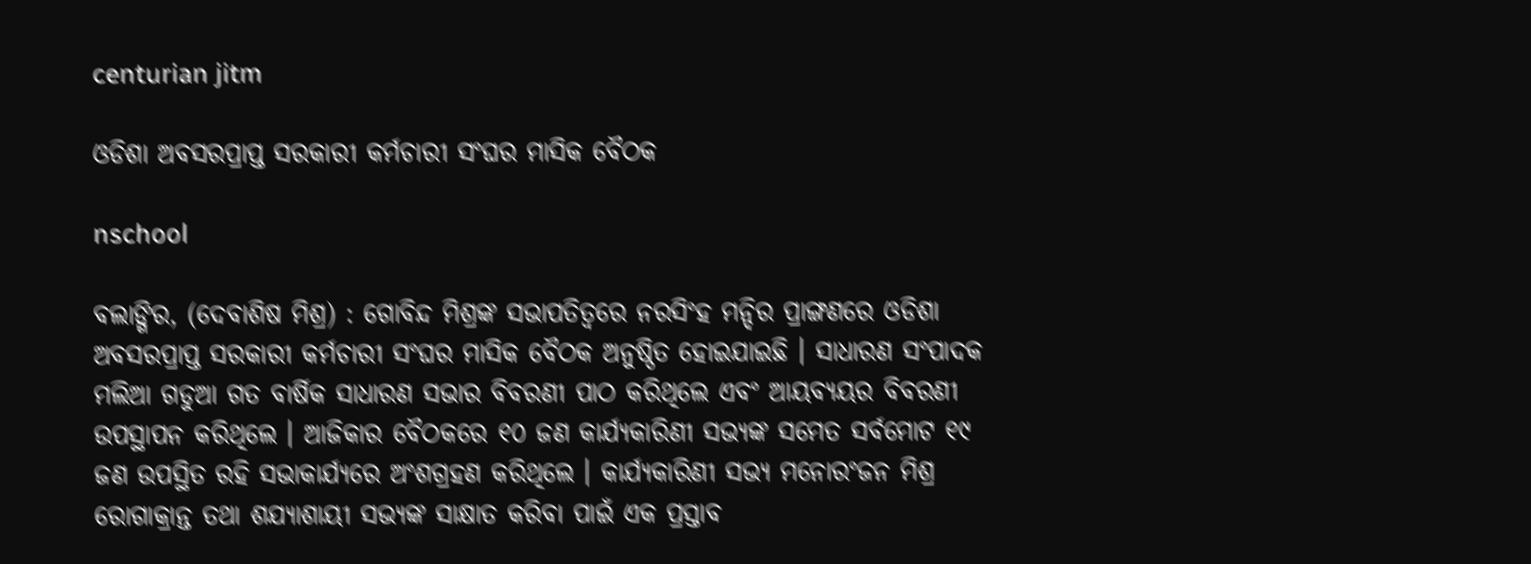centurian jitm

ଓଡିଶା ଅବସରପ୍ରାପ୍ତ ସରକାରୀ କର୍ମଚାରୀ ସଂଘର ମାସିକ ବୈଠକ

nschool

ବଲାଙ୍ଗିର, (ଦେବାଶିଷ ମିଶ୍ର) : ଗୋବିନ୍ଦ ମିଶ୍ରଙ୍କ ସଭାପତିତ୍ୱରେ ନରସିଂହ ମନ୍ଦିର ପ୍ରାଙ୍ଗଣରେ ଓଡିଶା ଅବସରପ୍ରାପ୍ତ ସରକାରୀ କର୍ମଚାରୀ ସଂଘର ମାସିକ ବୈଠକ ଅନୁଷ୍ଠିତ ହୋଇଯାଇଛି । ସାଧାରଣ ସଂପାଦକ ମଲିଆ ଗଡୁଆ ଗତ ବାର୍ଷିକ ସାଧାରଣ ସଭାର ବିବରଣୀ ପାଠ କରିଥିଲେ ଏବଂ ଆୟବ୍ୟୟର ବିବରଣୀ ଉପସ୍ଥାପନ କରିଥିଲେ । ଆଜିକାର ବୈଠକରେ ୧୦ ଜଣ କାର୍ଯ୍ୟକାରିଣୀ ସଭ୍ୟଙ୍କ ସମେତ ସର୍ବମୋଟ ୧୯ ଜଣ ଉପସ୍ଥିତ ରହି ସଭାକାର୍ଯ୍ୟରେ ଅଂଶଗ୍ରହଣ କରିଥିଲେ । କାର୍ଯ୍ୟକାରିଣୀ ସଭ୍ୟ ମନୋରଂଜନ ମିଶ୍ର ରୋଗାକ୍ରାନ୍ତ ତଥା ଶଯ୍ୟାଶାୟୀ ସଭ୍ୟଙ୍କ ସାକ୍ଷାତ କରିବା ପାଇଁ ଏକ ପ୍ରସ୍ତାବ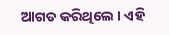ଆଗତ କରିଥିଲେ । ଏହି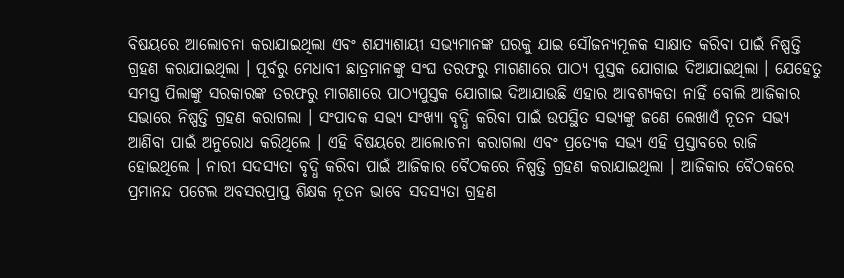ବିଷୟରେ ଆଲୋଚନା କରାଯାଇଥିଲା ଏବଂ ଶଯ୍ୟାଶାୟୀ ସଭ୍ୟମାନଙ୍କ ଘରକୁ ଯାଇ ସୌଜନ୍ୟମୂଳକ ସାକ୍ଷାତ କରିବା ପାଇଁ ନିଷ୍ପତ୍ତି ଗ୍ରହଣ କରାଯାଇଥିଲା । ପୂର୍ବରୁ ମେଧାବୀ ଛାତ୍ରମାନଙ୍କୁ ସଂଘ ତରଫରୁ ମାଗଣାରେ ପାଠ୍ୟ ପୁସ୍ତକ ଯୋଗାଇ ଦିଆଯାଇଥିଲା । ଯେହେତୁ ସମସ୍ତ ପିଲାଙ୍କୁ ସରକାରଙ୍କ ତରଫରୁ ମାଗଣାରେ ପାଠ୍ୟପୁସ୍ତକ ଯୋଗାଇ ଦିଆଯାଉଛି ଏହାର ଆବଶ୍ୟକତା ନାହିଁ ବୋଲି ଆଜିକାର ସଭାରେ ନିଷ୍ପତ୍ତି ଗ୍ରହଣ କରାଗଲା । ସଂପାଦକ ସଭ୍ୟ ସଂଖ୍ୟା ବୃଦ୍ଧି କରିବା ପାଇଁ ଉପସ୍ଥିତ ସଭ୍ୟଙ୍କୁ ଜଣେ ଲେଖାଏଁ ନୂତନ ସଭ୍ୟ ଆଣିବା ପାଇଁ ଅନୁରୋଧ କରିଥିଲେ । ଏହି ବିଷୟରେ ଆଲୋଚନା କରାଗଲା ଏବଂ ପ୍ରତ୍ୟେକ ସଭ୍ୟ ଏହି ପ୍ରସ୍ତାବରେ ରାଜି ହୋଇଥିଲେ । ନାରୀ ସଦସ୍ୟତା ବୃଦ୍ଧି କରିବା ପାଇଁ ଆଜିକାର ବୈଠକରେ ନିଷ୍ପତ୍ତି ଗ୍ରହଣ କରାଯାଇଥିଲା । ଆଜିକାର ବୈଠକରେ ପ୍ରମାନନ୍ଦ ପଟେଲ ଅବସରପ୍ରାପ୍ତ ଶିକ୍ଷକ ନୂତନ ଭାବେ ସଦସ୍ୟତା ଗ୍ରହଣ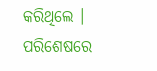କରିଥିଲେ । ପରିଶେଷରେ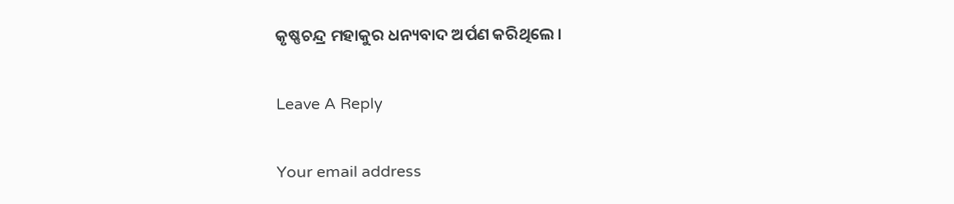କୃଷ୍ଣଚନ୍ଦ୍ର ମହାକୁର ଧନ୍ୟବାଦ ଅର୍ପଣ କରିଥିଲେ ।

Leave A Reply

Your email address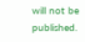will not be published.